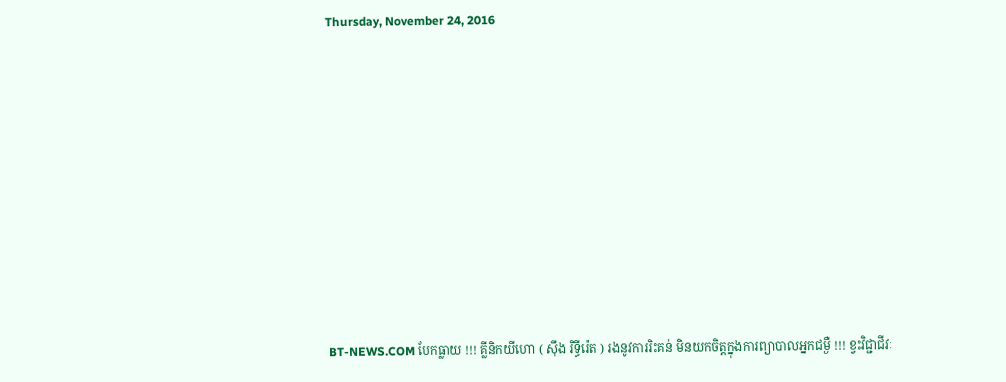Thursday, November 24, 2016










BT-NEWS.COM បែកធ្លាយ !!! គ្លីនិកយីហោ ( ស៊ឹង រិទ្ធីរ៉េត ) រងនូវការរិះគន់ មិនយកចិត្តក្នុងការព្យាបាលអ្នកជម្ងឺ !!! ខ្វះវិជ្ជាជីវៈ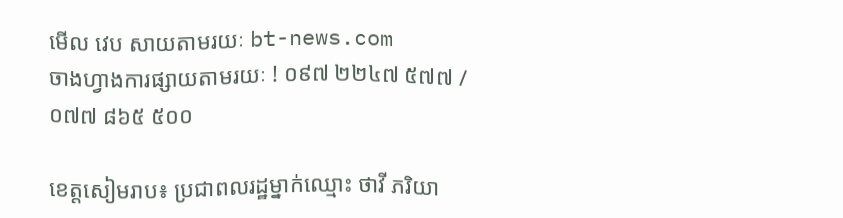មើល វេប សាយតាមរយៈ bt-news.com
ចាងហ្វាងការផ្សាយតាមរយៈ ! ០៩៧ ២២៤៧ ៥៧៧ / ០៧៧ ៨៦៥ ៥០០

ខេត្តសៀមរាប៖ ប្រជាពលរដ្ឋម្នាក់ឈ្មោះ ថាវី ភរិយា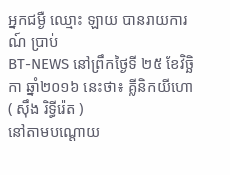អ្នកជម្ងឺ ឈ្មោះ ឡាយ បានរាយការណ៍ ប្រាប់
BT-NEWS នៅព្រឹកថ្ងៃទី ២៥ ខែវិច្ឆិកា ឆ្នាំ២០១៦ នេះថា៖ គ្លីនិកយីហោ ( ស៊ឹង រិទ្ធីរ៉េត )
នៅតាមបណ្តោយ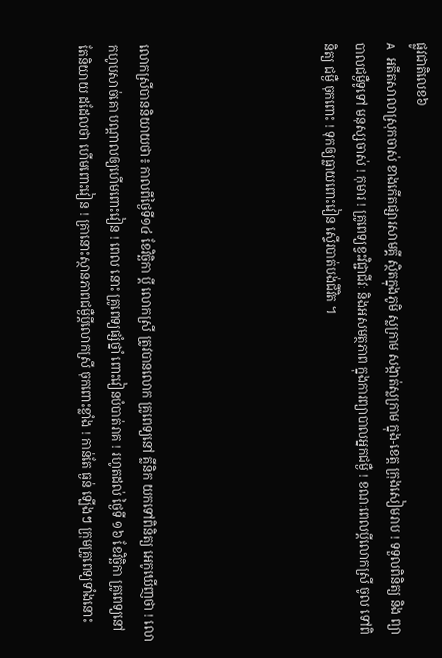ផ្លូវជាតិលេខ៦
A អតីតសាលាស្រុកចាស់ ខាងកើតផ្សារសាមគ្គី ស្ថិតក្នុងភូមិ ស្លក្រាម សង្កាត់ស្លក្រាម ក្នុង-ខេត្ត ក្រុងសៀមរាប ! ទទួលពិនិត្យ និង ព្យាបាលជម្ងឺទូទៅ មនុស្សចាស់ ! កុមារ ! គ្រូពេទ្យខ្វះវិជ្ជាជីវៈ និងអសមត្ថភាព ក្នុងការព្យាបាលអ្នកជម្ងឺ ! ខណៈពេលប្តីលោកស្រី ចូល ទៅពិនិត្យ ជម្ងឺ ចុកពោះ ! ទុកឲ្យធ្លាយពោះវៀន ស្ទើរបាត់បង់ជីវិត ។





លោកស្រីបាននិយាយថា៖ កាលពីថ្ងៃទី១៤ ខែវិច្ឆិកា ប្តី លោកស្រី ត្រូវបានលោក គ្រូពេទ្យនៅ គ្លីនិក យកទៅពិនិត្យ អេកូឃើញថា ! លោកហូបសាច់គោ បណ្តាលឲ្យហើមពោះវៀន ! ពេល នោះ គ្រូពេទ្យផ្សំថ្នាំ ពោះវៀនបំបាត់រាគ ! រហូតដល់ ថ្ងៃទី ១៦ ខែវិច្ឆិកា គ្រូពេទ្យនៅតែនិយាយ ដដែលថា ហើមពោះវៀន ! គ្រានោះស្ថានភាពជម្ងឺប្តីលោកស្រី ចុកពោះខ្លាំង ! កាន់តែ ធ្ងន់ ឡើងៗ ក្រុមគ្រូពេទ្យទាំងនោះ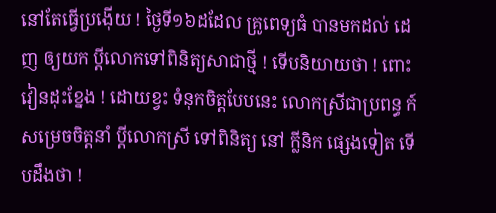នៅតែធ្វើប្រង៉ើយ ! ថ្ងៃទី១៦ដដែល គ្រូពេទ្យធំ បានមកដល់ ដេញ ឲ្យយក ប្តីលោកទៅពិនិត្យសាជាថ្មី ! ទើបនិយាយថា ! ពោះវៀនដុះខ្នែង ! ដោយខ្វះ ទំនុកចិត្តបែបនេះ លោកស្រីជាប្រពន្ធ ក៍សម្រេចចិត្តនាំ ប្តីលោកស្រី ទៅពិនិត្យ នៅ ក្លីនិក ផ្សេងទៀត ទើបដឹងថា !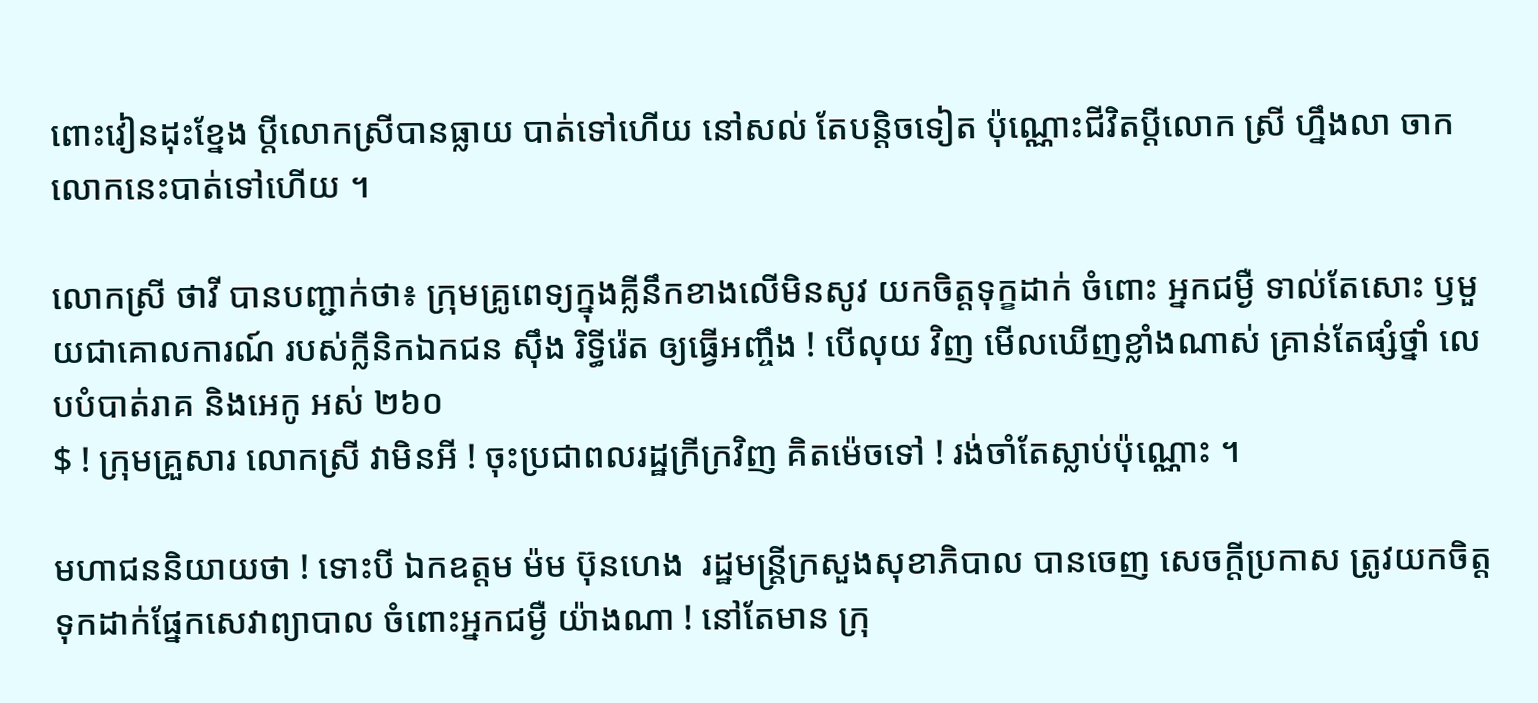ពោះវៀនដុះខ្នែង ប្តីលោកស្រីបានធ្លាយ បាត់ទៅហើយ នៅសល់ តែបន្តិចទៀត ប៉ុណ្ណោះជីវិតប្តីលោក ស្រី ហ្នឹងលា ចាកលោកនេះបាត់ទៅហើយ ។

លោកស្រី ថាវី បានបញ្ជាក់ថា៖ ក្រុមគ្រូពេទ្យក្នុងគ្លីនឹកខាងលើមិនសូវ យកចិត្តទុក្ខដាក់ ចំពោះ អ្នកជម្ងឺ ទាល់តែសោះ ឫមួយជាគោលការណ៍ របស់ក្លីនិកឯកជន ស៊ឹង រិទ្ធីរ៉េត ឲ្យធ្វើអញ្ចឹង ! បើលុយ វិញ មើលឃើញខ្លាំងណាស់ គ្រាន់តែផ្សំថ្នាំ លេបបំបាត់រាគ និងអេកូ អស់ ២៦០
$ ! ក្រុមគ្រួសារ លោកស្រី វាមិនអី ! ចុះប្រជាពលរដ្ឋក្រីក្រវិញ គិតម៉េចទៅ ! រង់ចាំតែស្លាប់ប៉ុណ្ណោះ ។

មហាជននិយាយថា ! ទោះបី ឯកឧត្តម ម៉ម ប៊ុនហេង  រដ្ឋមន្រ្តីក្រសួងសុខាភិបាល បានចេញ សេចក្តីប្រកាស ត្រូវយកចិត្តទុកដាក់ផ្នែកសេវាព្យាបាល ចំពោះអ្នកជម្ងឺ យ៉ាងណា ! នៅតែមាន ក្រុ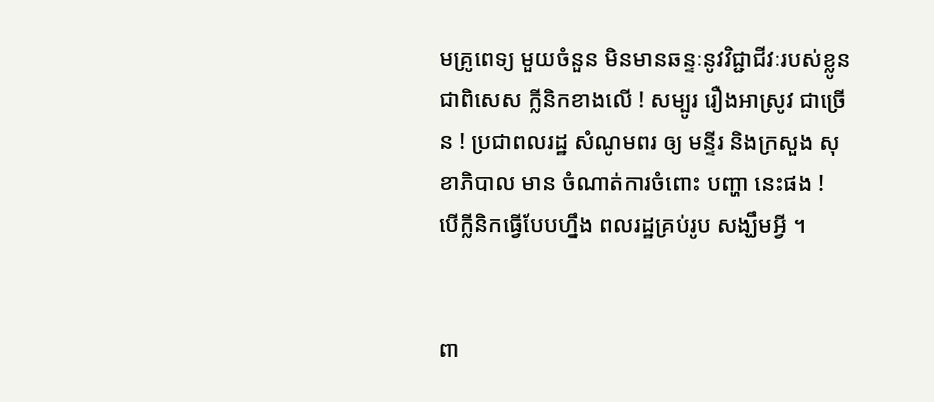មគ្រូពេទ្យ មួយចំនួន មិនមានឆន្ទៈនូវវិជ្ជាជីវៈរបស់ខ្លូន ជាពិសេស ក្លីនិកខាងលើ ! សម្បូរ រឿងអាស្រូវ ជាច្រើន ! ប្រជាពលរដ្ឋ សំណូមពរ ឲ្យ មន្ទីរ និងក្រសួង សុខាភិបាល មាន ចំណាត់ការចំពោះ បញ្ហា នេះផង !  បើក្លីនិកធ្វើបែបហ្នឹង ពលរដ្ឋគ្រប់រូប សង្ឃឹមអ្វី ។


ពា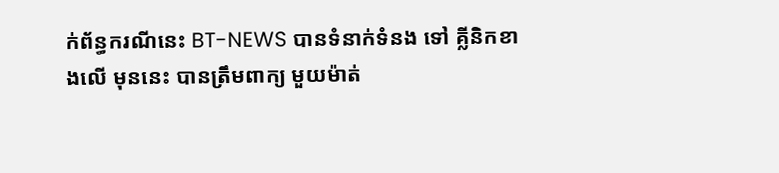ក់ព័ន្ធករណីនេះ BT-NEWS បានទំនាក់ទំនង ទៅ គ្លីនិកខាងលើ មុននេះ បានត្រឹមពាក្យ មួយម៉ាត់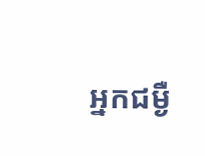អ្នកជម្ងឺ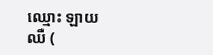ឈ្មោះ ឡាយ  ឈឺ (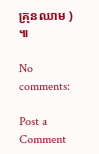គ្រុនឈាម )  ៕

No comments:

Post a Comment